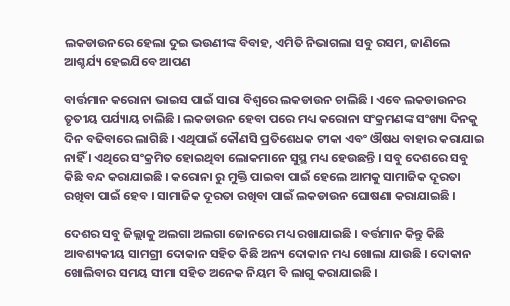ଲକଡାଉନରେ ହେଲା ଦୁଇ ଭଉଣୀଙ୍କ ବିବାହ, ଏମିତି ନିଭାଗଲା ସବୁ ରସମ, ଜାଣିଲେ ଆଶ୍ଚର୍ଯ୍ୟ ହେଇଯିବେ ଆପଣ

ବାର୍ତ୍ତମାନ କରୋନା ଭାଇସ ପାଇଁ ସାରା ବିଶ୍ଵରେ ଲକଡାଉନ ଚାଲିଛି । ଏବେ ଲକଡାଉନର ତୃତୀୟ ପର୍ଯ୍ୟାୟ ଚାଲିଛି । ଲକଡାଉନ ହେବା ପରେ ମଧ୍ୟ କରୋନା ସଂକ୍ରମଣଙ୍କ ସଂଖ୍ୟା ଦିନକୁ ଦିନ ବଢିବାରେ ଲାଗିଛି । ଏଥିପାଇଁ କୌଣସି ପ୍ରତିଶେଧକ ଟୀକା ଏବଂ ଔଷଧ ବାହାର କରାଯାଇ ନାହିଁ । ଏଥିରେ ସଂକ୍ରମିତ ହୋଇଥିବା ଲୋକମାନେ ସୁସ୍ଥ ମଧ୍ୟ ହେଉଛନ୍ତି । ସବୁ ଦେଶରେ ସବୁ କିଛି ବନ୍ଦ କରାଯାଇଛି । କରୋନା ରୁ ମୁକ୍ତି ପାଇବା ପାଇଁ ହେଲେ ଆମକୁ ସାମାଜିକ ଦୂରତା ରଖିବା ପାଇଁ ହେବ । ସାମାଜିକ ଦୂରତା ରଖିବା ପାଇଁ ଲକଡାଉନ ଘୋଷଣା କରାଯାଇଛି ।

ଦେଶର ସବୁ ଜିଲ୍ଲାକୁ ଅଲଗା ଅଲଗା ଜୋନରେ ମଧ୍ୟ ରଖାଯାଇଛି । ବର୍ତ୍ତମାନ କିନ୍ତୁ କିଛି ଆବଶ୍ୟକୀୟ ସାମଗ୍ରୀ ଦୋକାନ ସହିତ କିଛି ଅନ୍ୟ ଦୋକାନ ମଧ୍ୟ ଖୋଲା ଯାଉଛି । ଦୋକାନ ଖୋଲିବାର ସମୟ ସୀମା ସହିତ ଅନେକ ନିୟମ ବି ଲାଗୁ କରାଯାଇଛି ।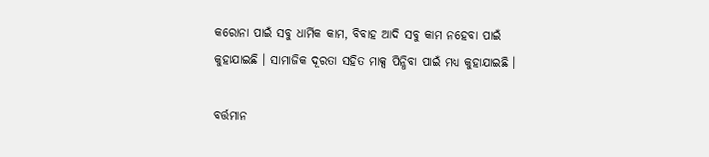କରୋନା ପାଇଁ ସବୁ ଧାର୍ମିକ କାମ, ବିବାହ ଆଦି ସବୁ କାମ ନହେବା ପାଇଁ କୁହାଯାଇଛି । ସାମାଜିକ ଦୂରତା ସହିତ ମାକ୍ସ ପିନ୍ଧିବା ପାଇଁ ମଧ୍ୟ କୁହାଯାଇଛି ।

ବର୍ତ୍ତମାନ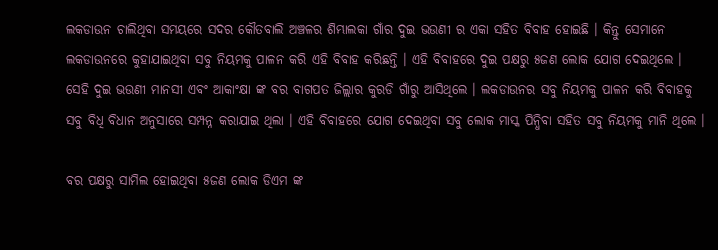ଲକଡାଉନ ଚାଲିଥିବା ସମୟରେ ସଦର କୌତବାଲି ଅଞ୍ଚଳର ଶିମ୍ଭାଲକା ଗାଁର ଦୁଇ ଭଉଣୀ ର ଏକା ସହିତ ବିବାହ ହୋଇଛି । କିନ୍ତୁ ସେମାନେ ଲକଡାଉନରେ କୁହାଯାଇଥିବା ସବୁ ନିୟମକୁ ପାଳନ କରି ଏହି ବିବାହ କରିଛନ୍ତି । ଏହି ବିବାହରେ ଦୁଇ ପକ୍ଷରୁ ୫ଜଣ ଲୋକ ଯୋଗ ଦେଇଥିଲେ । ସେହି ଦୁଇ ଭଉଣୀ ମାନସୀ ଏବଂ ଆକାଂକ୍ଷା ଙ୍କ ବର ବାଗପତ ଜିଲ୍ଲାର କୁରଡି ଗାଁରୁ ଆସିଥିଲେ । ଲକଡାଉନର ସବୁ ନିୟମକୁ ପାଳନ କରି ବିବାହକୁ ସବୁ ବିଧି ବିଧାନ ଅନୁସାରେ ସମ୍ପନ୍ନ କରାଯାଇ ଥିଲା । ଏହି ବିବାହରେ ଯୋଗ ଦେଇଥିବା ସବୁ ଲୋକ ମାସ୍କ ପିନ୍ଧିବା ସହିତ ସବୁ ନିୟମକୁ ମାନି ଥିଲେ ।

ବର ପକ୍ଷରୁ ସାମିଲ ହୋଇଥିବା ୫ଜଣ ଲୋକ ଡିଏମ ଙ୍କ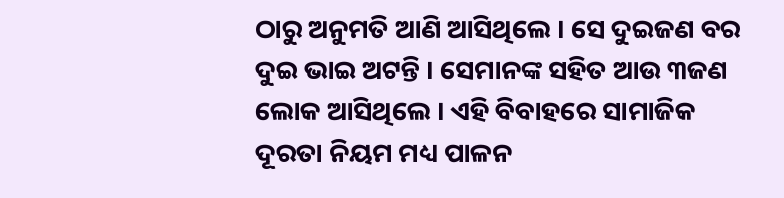ଠାରୁ ଅନୁମତି ଆଣି ଆସିଥିଲେ । ସେ ଦୁଇଜଣ ବର ଦୁଇ ଭାଇ ଅଟନ୍ତି । ସେମାନଙ୍କ ସହିତ ଆଉ ୩ଜଣ ଲୋକ ଆସିଥିଲେ । ଏହି ବିବାହରେ ସାମାଜିକ ଦୂରତା ନିୟମ ମଧ୍ୟ ପାଳନ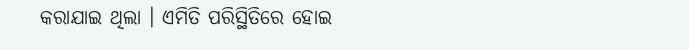କରାଯାଇ ଥିଲା । ଏମିତି ପରିସ୍ଥିତିରେ ହୋଇ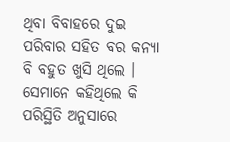ଥିବା ବିବାହରେ ଦୁଇ ପରିବାର ସହିତ ବର କନ୍ୟା ବି ବହୁତ ଖୁସି ଥିଲେ । ସେମାନେ କହିଥିଲେ କି ପରିସ୍ଥିତି ଅନୁସାରେ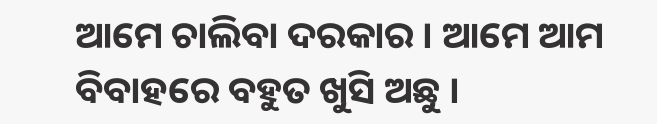ଆମେ ଚାଲିବା ଦରକାର । ଆମେ ଆମ ବିବାହରେ ବହୁତ ଖୁସି ଅଛୁ ।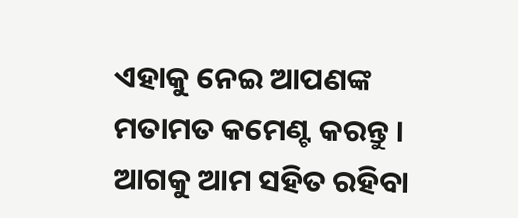ଏହାକୁ ନେଇ ଆପଣଙ୍କ ମତାମତ କମେଣ୍ଟ କରନ୍ତୁ । ଆଗକୁ ଆମ ସହିତ ରହିବା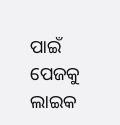ପାଇଁ ପେଜକୁ ଲାଇକ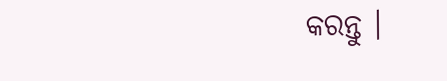କରନ୍ତୁ ।